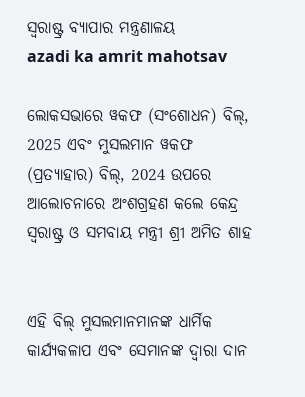ସ୍ଵରାଷ୍ଟ୍ର ବ୍ୟାପାର ମନ୍ତ୍ରଣାଳୟ
azadi ka amrit mahotsav

ଲୋକସଭାରେ ୱକଫ (ସଂଶୋଧନ) ବିଲ୍, 2025 ଏବଂ ମୁସଲମାନ ୱକଫ (ପ୍ରତ୍ୟାହାର) ବିଲ୍, 2024 ଉପରେ ଆଲୋଚନାରେ ଅଂଶଗ୍ରହଣ କଲେ କେନ୍ଦ୍ର ସ୍ୱରାଷ୍ଟ୍ର ଓ ସମବାୟ ମନ୍ତ୍ରୀ ଶ୍ରୀ ଅମିତ ଶାହ


ଏହି ବିଲ୍ ମୁସଲମାନମାନଙ୍କ ଧାର୍ମିକ କାର୍ଯ୍ୟକଳାପ ଏବଂ ସେମାନଙ୍କ ଦ୍ୱାରା ଦାନ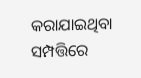କରାଯାଇଥିବା ସମ୍ପତ୍ତିରେ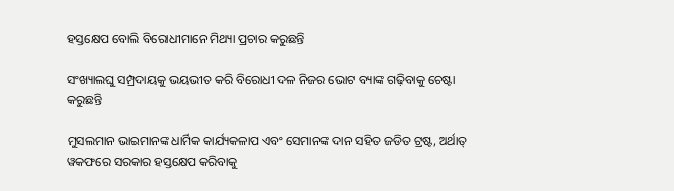ହସ୍ତକ୍ଷେପ ବୋଲି ବିରୋଧୀମାନେ ମିଥ୍ୟା ପ୍ରଚାର କରୁଛନ୍ତି

ସଂଖ୍ୟାଲଘୁ ସମ୍ପ୍ରଦାୟକୁ ଭୟଭୀତ କରି ବିରୋଧୀ ଦଳ ନିଜର ଭୋଟ ବ୍ୟାଙ୍କ ଗଢ଼ିବାକୁ ଚେଷ୍ଟା କରୁଛନ୍ତି

ମୁସଲମାନ ଭାଇମାନଙ୍କ ଧାର୍ମିକ କାର୍ଯ୍ୟକଳାପ ଏବଂ ସେମାନଙ୍କ ଦାନ ସହିତ ଜଡିତ ଟ୍ରଷ୍ଟ, ଅର୍ଥାତ୍ ୱକଫରେ ସରକାର ହସ୍ତକ୍ଷେପ କରିବାକୁ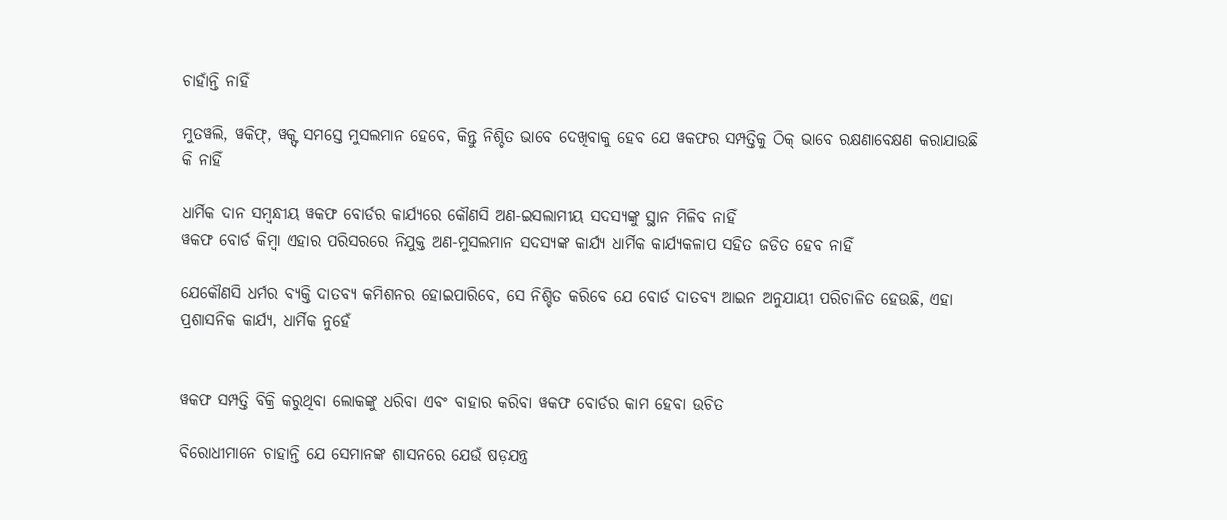ଚାହାଁନ୍ତି ନାହିଁ

ମୁତୱଲି, ୱକିଫ୍, ୱକ୍ଫ୍ ସମସ୍ତେ ମୁସଲମାନ ହେବେ, କିନ୍ତୁ ନିଶ୍ଚିତ ଭାବେ ଦେଖିବାକୁ ହେବ ଯେ ୱକଫର ସମ୍ପତ୍ତିକୁ ଠିକ୍ ଭାବେ ରକ୍ଷଣାବେକ୍ଷଣ କରାଯାଉଛି କି ନାହିଁ

ଧାର୍ମିକ ଦାନ ସମ୍ବନ୍ଧୀୟ ୱକଫ ବୋର୍ଡର କାର୍ଯ୍ୟରେ କୌଣସି ଅଣ-ଇସଲାମୀୟ ସଦସ୍ୟଙ୍କୁ ସ୍ଥାନ ମିଳିବ ନାହିଁ
ୱକଫ ବୋର୍ଡ କିମ୍ବା ଏହାର ପରିସରରେ ନିଯୁକ୍ତ ଅଣ-ମୁସଲମାନ ସଦସ୍ୟଙ୍କ କାର୍ଯ୍ୟ ଧାର୍ମିକ କାର୍ଯ୍ୟକଳାପ ସହିତ ଜଡିତ ହେବ ନାହିଁ

ଯେକୌଣସି ଧର୍ମର ବ୍ୟକ୍ତି ଦାତବ୍ୟ କମିଶନର ହୋଇପାରିବେ, ସେ ନିଶ୍ଚିତ କରିବେ ଯେ ବୋର୍ଡ ଦାତବ୍ୟ ଆଇନ ଅନୁଯାୟୀ ପରିଚାଳିତ ହେଉଛି, ଏହା ପ୍ରଶାସନିକ କାର୍ଯ୍ୟ, ଧାର୍ମିକ ନୁହେଁ


ୱକଫ ସମ୍ପତ୍ତି ବିକ୍ରି କରୁଥିବା ଲୋକଙ୍କୁ ଧରିବା ଏବଂ ବାହାର କରିବା ୱକଫ ବୋର୍ଡର କାମ ହେବା ଉଚିତ

ବିରୋଧୀମାନେ ଚାହାନ୍ତି ଯେ ସେମାନଙ୍କ ଶାସନରେ ଯେଉଁ ଷଡ଼ଯନ୍ତ୍ର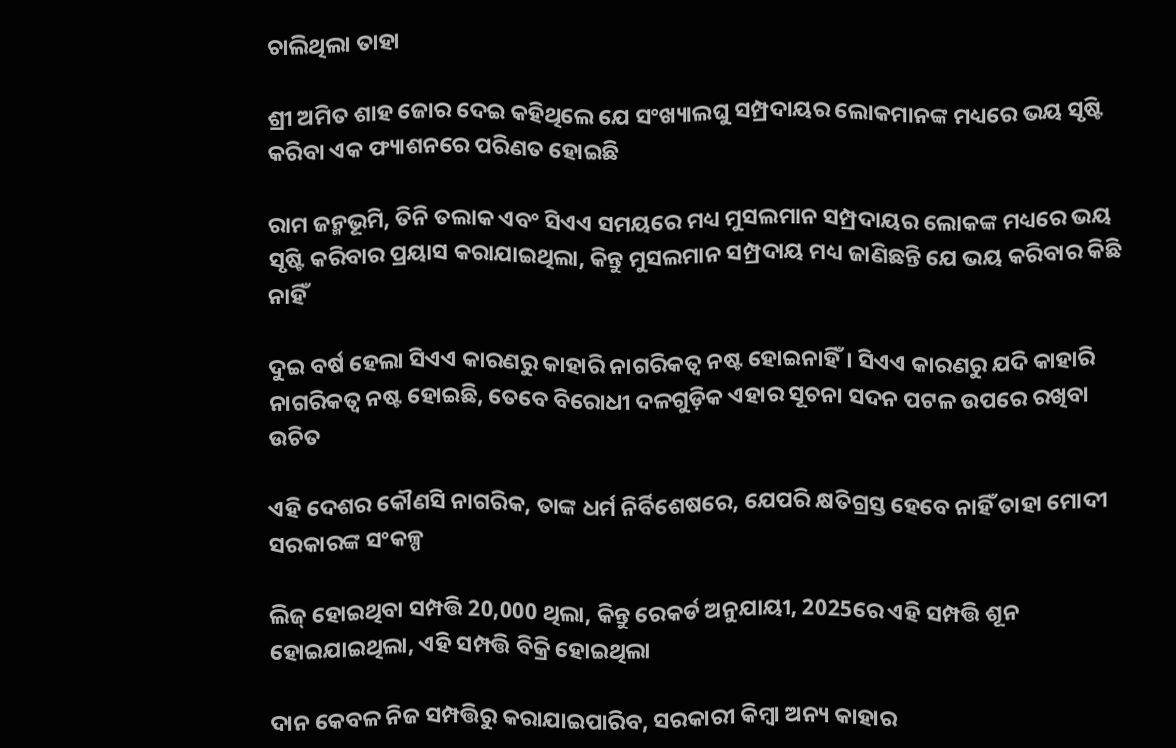ଚାଲିଥିଲା ତାହା

ଶ୍ରୀ ଅମିତ ଶାହ ଜୋର ଦେଇ କହିଥିଲେ ଯେ ସଂଖ୍ୟାଲଘୁ ସମ୍ପ୍ରଦାୟର ଲୋକମାନଙ୍କ ମଧ୍ୟରେ ଭୟ ସୃଷ୍ଟି କରିବା ଏକ ଫ୍ୟାଶନରେ ପରିଣତ ହୋଇଛି

ରାମ ଜନ୍ମଭୂମି, ତିନି ତଲାକ ଏବଂ ସିଏଏ ସମୟରେ ମଧ୍ୟ ମୁସଲମାନ ସମ୍ପ୍ରଦାୟର ଲୋକଙ୍କ ମଧ୍ୟରେ ଭୟ ସୃଷ୍ଟି କରିବାର ପ୍ରୟାସ କରାଯାଇଥିଲା, କିନ୍ତୁ ମୁସଲମାନ ସମ୍ପ୍ରଦାୟ ମଧ୍ୟ ଜାଣିଛନ୍ତି ଯେ ଭୟ କରିବାର କିଛି ନାହିଁ

ଦୁଇ ବର୍ଷ ହେଲା ସିଏଏ କାରଣରୁ କାହାରି ନାଗରିକତ୍ୱ ନଷ୍ଟ ହୋଇନାହିଁ। ସିଏଏ କାରଣରୁ ଯଦି କାହାରି ନାଗରିକତ୍ୱ ନଷ୍ଟ ହୋଇଛି, ତେବେ ବିରୋଧୀ ଦଳଗୁଡ଼ିକ ଏହାର ସୂଚନା ସଦନ ପଟଳ ଉପରେ ରଖିବା ଉଚିତ

ଏହି ଦେଶର କୌଣସି ନାଗରିକ, ତାଙ୍କ ଧର୍ମ ନିର୍ବିଶେଷରେ, ଯେପରି କ୍ଷତିଗ୍ରସ୍ତ ହେବେ ନାହିଁ ତାହା ମୋଦୀ ସରକାରଙ୍କ ସଂକଳ୍ପ

ଲିଜ୍ ହୋଇଥିବା ସମ୍ପତ୍ତି 20,000 ଥିଲା, କିନ୍ତୁ ରେକର୍ଡ ଅନୁଯାୟୀ, 2025ରେ ଏହି ସମ୍ପତ୍ତି ଶୂନ ହୋଇଯାଇଥିଲା, ଏହି ସମ୍ପତ୍ତି ବିକ୍ରି ହୋଇଥିଲା

ଦାନ କେବଳ ନିଜ ସମ୍ପତ୍ତିରୁ କରାଯାଇପାରିବ, ସରକାରୀ କିମ୍ବା ଅନ୍ୟ କାହାର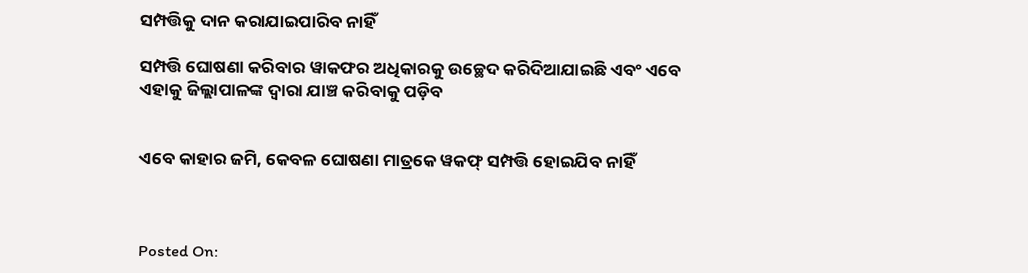ସମ୍ପତ୍ତିକୁ ଦାନ କରାଯାଇପାରିବ ନାହିଁ

ସମ୍ପତ୍ତି ଘୋଷଣା କରିବାର ୱାକଫର ଅଧିକାରକୁ ଉଚ୍ଛେଦ କରିଦିଆଯାଇଛି ଏବଂ ଏବେ ଏହାକୁ ଜିଲ୍ଲାପାଳଙ୍କ ଦ୍ୱାରା ଯାଞ୍ଚ କରିବାକୁ ପଡ଼ିବ


ଏବେ କାହାର ଜମି, କେବଳ ଘୋଷଣା ମାତ୍ରକେ ୱକଫ୍‌ ସମ୍ପତ୍ତି ହୋଇଯିବ ନାହିଁ



Posted On: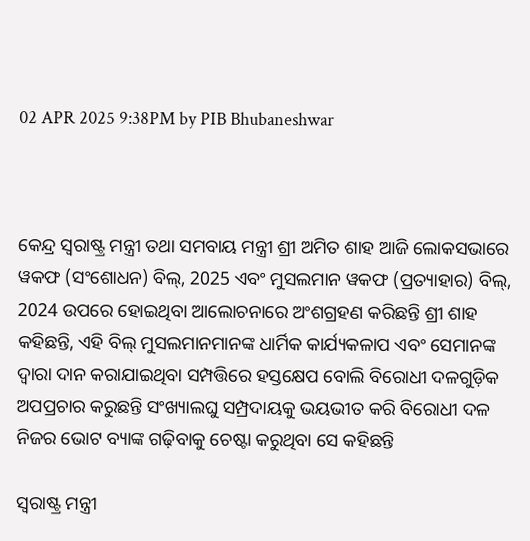02 APR 2025 9:38PM by PIB Bhubaneshwar



କେନ୍ଦ୍ର ସ୍ୱରାଷ୍ଟ୍ର ମନ୍ତ୍ରୀ ତଥା ସମବାୟ ମନ୍ତ୍ରୀ ଶ୍ରୀ ଅମିତ ଶାହ ଆଜି ଲୋକସଭାରେ ୱକଫ (ସଂଶୋଧନ) ବିଲ୍, 2025 ଏବଂ ମୁସଲମାନ ୱକଫ (ପ୍ରତ୍ୟାହାର) ବିଲ୍, 2024 ଉପରେ ହୋଇଥିବା ଆଲୋଚନାରେ ଅଂଶଗ୍ରହଣ କରିଛନ୍ତି ଶ୍ରୀ ଶାହ କହିଛନ୍ତି, ଏହି ବିଲ୍ ମୁସଲମାନମାନଙ୍କ ଧାର୍ମିକ କାର୍ଯ୍ୟକଳାପ ଏବଂ ସେମାନଙ୍କ ଦ୍ୱାରା ଦାନ କରାଯାଇଥିବା ସମ୍ପତ୍ତିରେ ହସ୍ତକ୍ଷେପ ବୋଲି ବିରୋଧୀ ଦଳଗୁଡ଼ିକ ଅପପ୍ରଚାର କରୁଛନ୍ତି ସଂଖ୍ୟାଲଘୁ ସମ୍ପ୍ରଦାୟକୁ ଭୟଭୀତ କରି ବିରୋଧୀ ଦଳ ନିଜର ଭୋଟ ବ୍ୟାଙ୍କ ଗଢ଼ିବାକୁ ଚେଷ୍ଟା କରୁଥିବା ସେ କହିଛନ୍ତି

ସ୍ୱରାଷ୍ଟ୍ର ମନ୍ତ୍ରୀ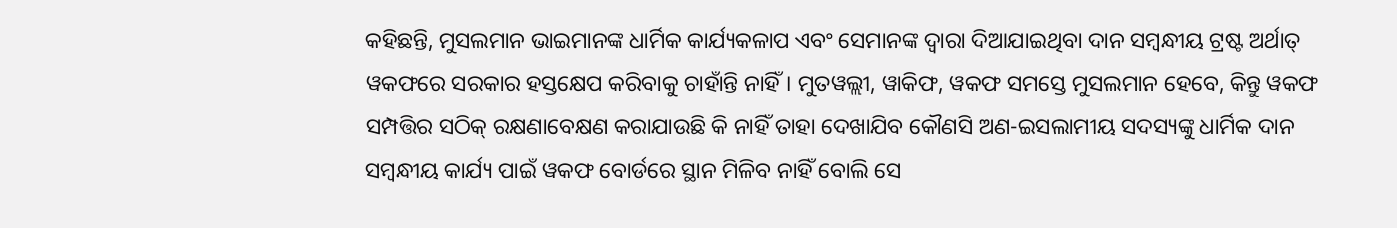କହିଛନ୍ତି, ମୁସଲମାନ ଭାଇମାନଙ୍କ ଧାର୍ମିକ କାର୍ଯ୍ୟକଳାପ ଏବଂ ସେମାନଙ୍କ ଦ୍ୱାରା ଦିଆଯାଇଥିବା ଦାନ ସମ୍ବନ୍ଧୀୟ ଟ୍ରଷ୍ଟ ଅର୍ଥାତ୍ ୱକଫରେ ସରକାର ହସ୍ତକ୍ଷେପ କରିବାକୁ ଚାହାଁନ୍ତି ନାହିଁ। ମୁତୱଲ୍ଲୀ, ୱାକିଫ, ୱକଫ ସମସ୍ତେ ମୁସଲମାନ ହେବେ, କିନ୍ତୁ ୱକଫ ସମ୍ପତ୍ତିର ସଠିକ୍ ରକ୍ଷଣାବେକ୍ଷଣ କରାଯାଉଛି କି ନାହିଁ ତାହା ଦେଖାଯିବ କୌଣସି ଅଣ-ଇସଲାମୀୟ ସଦସ୍ୟଙ୍କୁ ଧାର୍ମିକ ଦାନ ସମ୍ବନ୍ଧୀୟ କାର୍ଯ୍ୟ ପାଇଁ ୱକଫ ବୋର୍ଡରେ ସ୍ଥାନ ମିଳିବ ନାହିଁ ବୋଲି ସେ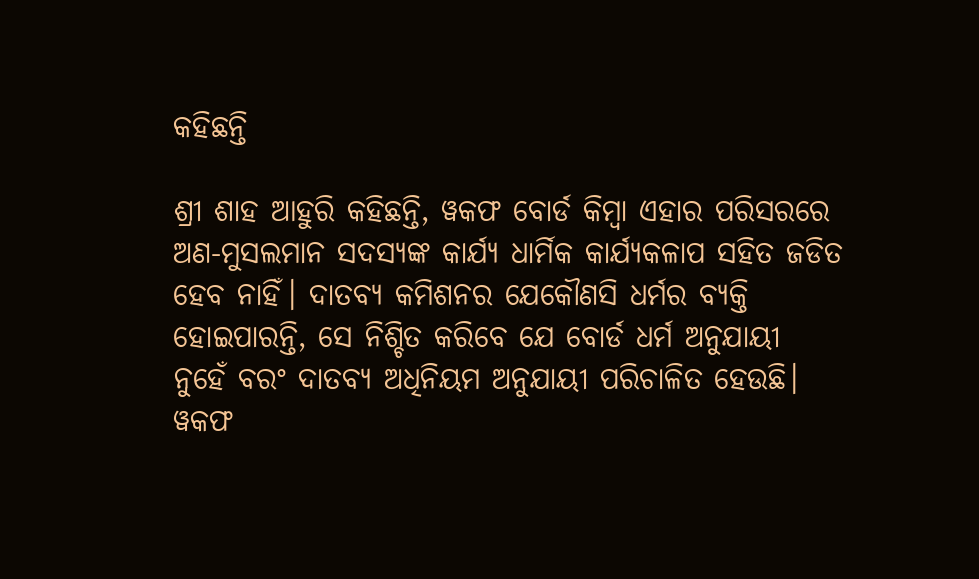କହିଛନ୍ତି

ଶ୍ରୀ ଶାହ ଆହୁରି କହିଛନ୍ତି, ୱକଫ ବୋର୍ଡ କିମ୍ବା ଏହାର ପରିସରରେ ଅଣ-ମୁସଲମାନ ସଦସ୍ୟଙ୍କ କାର୍ଯ୍ୟ ଧାର୍ମିକ କାର୍ଯ୍ୟକଳାପ ସହିତ ଜଡିତ ହେବ ନାହିଁ। ଦାତବ୍ୟ କମିଶନର ଯେକୌଣସି ଧର୍ମର ବ୍ୟକ୍ତି ହୋଇପାରନ୍ତି, ସେ ନିଶ୍ଚିତ କରିବେ ଯେ ବୋର୍ଡ ଧର୍ମ ଅନୁଯାୟୀ ନୁହେଁ ବରଂ ଦାତବ୍ୟ ଅଧିନିୟମ ଅନୁଯାୟୀ ପରିଚାଳିତ ହେଉଛି। ୱକଫ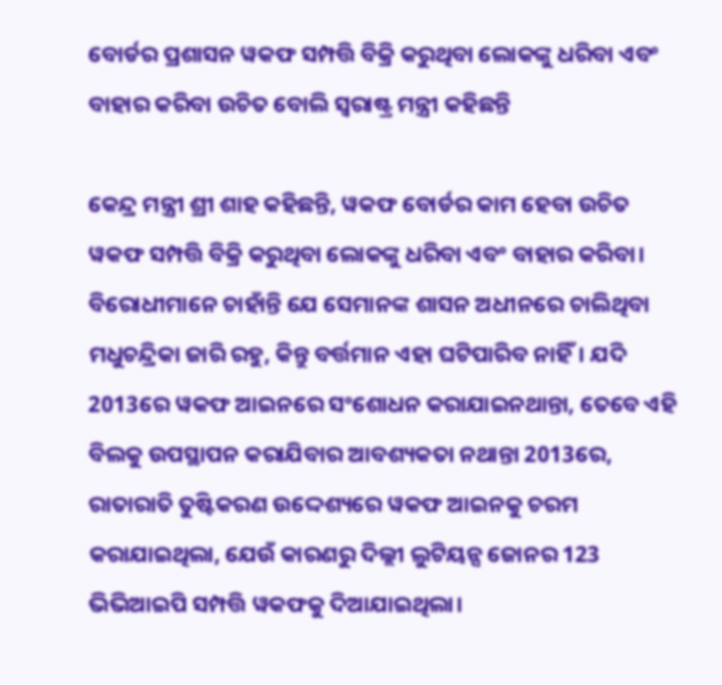ବୋର୍ଡର ପ୍ରଶାସନ ୱକଫ ସମ୍ପତ୍ତି ବିକ୍ରି କରୁଥିବା ଲୋକଙ୍କୁ ଧରିବା ଏବଂ ବାହାର କରିବା ଉଚିତ ବୋଲି ସ୍ୱରାଷ୍ଟ୍ର ମନ୍ତ୍ରୀ କହିଛନ୍ତି

କେନ୍ଦ୍ର ମନ୍ତ୍ରୀ ଶ୍ରୀ ଶାହ କହିଛନ୍ତି, ୱକଫ ବୋର୍ଡର କାମ ହେବା ଉଚିତ ୱକଫ ସମ୍ପତ୍ତି ବିକ୍ରି କରୁଥିବା ଲୋକଙ୍କୁ ଧରିବା ଏବଂ ବାହାର କରିବା। ବିରୋଧୀମାନେ ଚାହାଁନ୍ତି ଯେ ସେମାନଙ୍କ ଶାସନ ଅଧୀନରେ ଚାଲିଥିବା ମଧୁଚନ୍ଦ୍ରିକା ଜାରି ରହୁ, କିନ୍ତୁ ବର୍ତ୍ତମାନ ଏହା ଘଟିପାରିବ ନାହିଁ। ଯଦି 2013ରେ ୱକଫ ଆଇନରେ ସଂଶୋଧନ କରାଯାଇନଥାନ୍ତା, ତେବେ ଏହି ବିଲକୁ ଉପସ୍ଥାପନ କରାଯିବାର ଆବଶ୍ୟକତା ନଥାନ୍ତା 2013ରେ, ରାତାରାତି ତୁଷ୍ଟିକରଣ ଉଦ୍ଦେଶ୍ୟରେ ୱକଫ ଆଇନକୁ ଚରମ କରାଯାଇଥିଲା, ଯେଉଁ କାରଣରୁ ଦିଲ୍ଲୀ ଲୁଟିୟନ୍ସ ଜୋନର 123 ଭିଭିଆଇପି ସମ୍ପତ୍ତି ୱକଫକୁ ଦିଆଯାଇଥିଲା।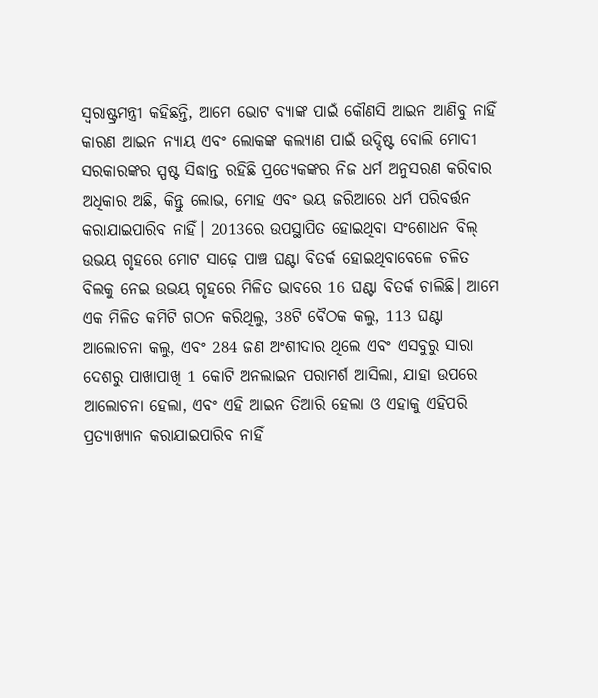ସ୍ୱରାଷ୍ଟ୍ରମନ୍ତ୍ରୀ କହିଛନ୍ତି, ଆମେ ଭୋଟ ବ୍ୟାଙ୍କ ପାଇଁ କୌଣସି ଆଇନ ଆଣିବୁ ନାହିଁ କାରଣ ଆଇନ ନ୍ୟାୟ ଏବଂ ଲୋକଙ୍କ କଲ୍ୟାଣ ପାଇଁ ଉଦ୍ଦିଷ୍ଟ ବୋଲି ମୋଦୀ ସରକାରଙ୍କର ସ୍ପଷ୍ଟ ସିଦ୍ଧାନ୍ତ ରହିଛି ପ୍ରତ୍ୟେକଙ୍କର ନିଜ ଧର୍ମ ଅନୁସରଣ କରିବାର ଅଧିକାର ଅଛି, କିନ୍ତୁ ଲୋଭ, ମୋହ ଏବଂ ଭୟ ଜରିଆରେ ଧର୍ମ ପରିବର୍ତ୍ତନ କରାଯାଇପାରିବ ନାହିଁ। 2013ରେ ଉପସ୍ଥାପିତ ହୋଇଥିବା ସଂଶୋଧନ ବିଲ୍ ଉଭୟ ଗୃହରେ ମୋଟ ସାଢ଼େ ପାଞ୍ଚ ଘଣ୍ଟା ବିତର୍କ ହୋଇଥିବାବେଳେ ଚଳିତ ବିଲକୁ ନେଇ ଉଭୟ ଗୃହରେ ମିଳିତ ଭାବରେ 16 ଘଣ୍ଟା ବିତର୍କ ଚାଲିଛି। ଆମେ ଏକ ମିଳିତ କମିଟି ଗଠନ କରିଥିଲୁ, 38ଟି ବୈଠକ କଲୁ, 113 ଘଣ୍ଟା ଆଲୋଚନା କଲୁ, ଏବଂ 284 ଜଣ ଅଂଶୀଦାର ଥିଲେ ଏବଂ ଏସବୁରୁ ସାରା ଦେଶରୁ ପାଖାପାଖି 1 କୋଟି ଅନଲାଇନ ପରାମର୍ଶ ଆସିଲା, ଯାହା ଉପରେ ଆଲୋଚନା ହେଲା, ଏବଂ ଏହି ଆଇନ ତିଆରି ହେଲା ଓ ଏହାକୁ ଏହିପରି ପ୍ରତ୍ୟାଖ୍ୟାନ କରାଯାଇପାରିବ ନାହିଁ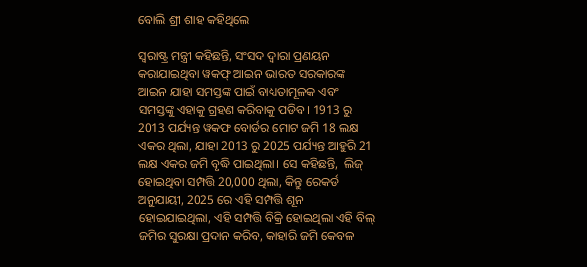ବୋଲି ଶ୍ରୀ ଶାହ କହିଥିଲେ

ସ୍ୱରାଷ୍ଟ୍ର ମନ୍ତ୍ରୀ କହିଛନ୍ତି, ସଂସଦ ଦ୍ୱାରା ପ୍ରଣୟନ କରାଯାଇଥିବା ୱକଫ୍‌ ଆଇନ ଭାରତ ସରକାରଙ୍କ ଆଇନ ଯାହା ସମସ୍ତଙ୍କ ପାଇଁ ବାଧ୍ୟତାମୂଳକ ଏବଂ ସମସ୍ତଙ୍କୁ ଏହାକୁ ଗ୍ରହଣ କରିବାକୁ ପଡିବ। 1913 ରୁ 2013 ପର୍ଯ୍ୟନ୍ତ ୱକଫ ବୋର୍ଡର ମୋଟ ଜମି 18 ଲକ୍ଷ ଏକର ଥିଲା, ଯାହା 2013 ରୁ 2025 ପର୍ଯ୍ୟନ୍ତ ଆହୁରି 21 ଲକ୍ଷ ଏକର ଜମି ବୃଦ୍ଧି ପାଇଥିଲା। ସେ କହିଛନ୍ତି,  ଲିଜ୍ ହୋଇଥିବା ସମ୍ପତ୍ତି 20,000 ଥିଲା, କିନ୍ତୁ ରେକର୍ଡ ଅନୁଯାୟୀ, 2025 ରେ ଏହି ସମ୍ପତ୍ତି ଶୂନ ହୋଇଯାଇଥିଲା, ଏହି ସମ୍ପତ୍ତି ବିକ୍ରି ହୋଇଥିଲା ଏହି ବିଲ୍ ଜମିର ସୁରକ୍ଷା ପ୍ରଦାନ କରିବ, କାହାରି ଜମି କେବଳ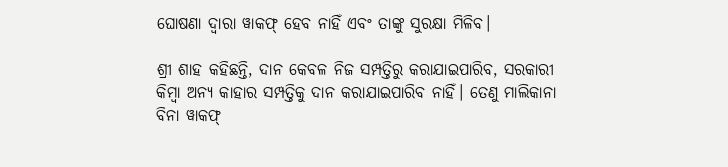ଘୋଷଣା ଦ୍ୱାରା ୱାକଫ୍ ହେବ ନାହିଁ ଏବଂ ତାଙ୍କୁ ସୁରକ୍ଷା ମିଳିବ।

ଶ୍ରୀ ଶାହ କହିଛନ୍ତି, ଦାନ କେବଳ ନିଜ ସମ୍ପତ୍ତିରୁ କରାଯାଇପାରିବ, ସରକାରୀ କିମ୍ବା ଅନ୍ୟ କାହାର ସମ୍ପତ୍ତିକୁ ଦାନ କରାଯାଇପାରିବ ନାହିଁ। ତେଣୁ ମାଲିକାନା ବିନା ୱାକଫ୍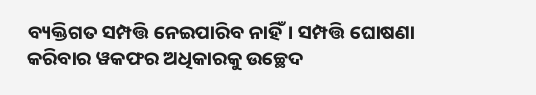ବ୍ୟକ୍ତିଗତ ସମ୍ପତ୍ତି ନେଇପାରିବ ନାହିଁ। ସମ୍ପତ୍ତି ଘୋଷଣା କରିବାର ୱକଫର ଅଧିକାରକୁ ଉଚ୍ଛେଦ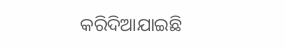କରିଦିଆଯାଇଛି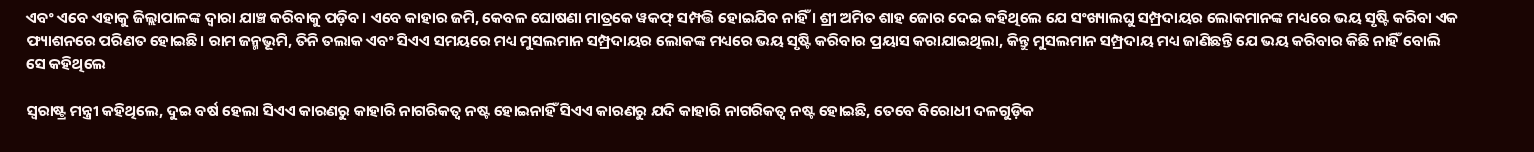ଏବଂ ଏବେ ଏହାକୁ ଜିଲ୍ଲାପାଳଙ୍କ ଦ୍ୱାରା ଯାଞ୍ଚ କରିବାକୁ ପଡ଼ିବ। ଏବେ କାହାର ଜମି, କେବଳ ଘୋଷଣା ମାତ୍ରକେ ୱକଫ୍‌ ସମ୍ପତ୍ତି ହୋଇଯିବ ନାହିଁ । ଶ୍ରୀ ଅମିତ ଶାହ ଜୋର ଦେଇ କହିଥିଲେ ଯେ ସଂଖ୍ୟାଲଘୁ ସମ୍ପ୍ରଦାୟର ଲୋକମାନଙ୍କ ମଧ୍ୟରେ ଭୟ ସୃଷ୍ଟି କରିବା ଏକ ଫ୍ୟାଶନରେ ପରିଣତ ହୋଇଛି। ରାମ ଜନ୍ମଭୂମି, ତିନି ତଲାକ ଏବଂ ସିଏଏ ସମୟରେ ମଧ୍ୟ ମୁସଲମାନ ସମ୍ପ୍ରଦାୟର ଲୋକଙ୍କ ମଧ୍ୟରେ ଭୟ ସୃଷ୍ଟି କରିବାର ପ୍ରୟାସ କରାଯାଇଥିଲା, କିନ୍ତୁ ମୁସଲମାନ ସମ୍ପ୍ରଦାୟ ମଧ୍ୟ ଜାଣିଛନ୍ତି ଯେ ଭୟ କରିବାର କିଛି ନାହିଁ ବୋଲି ସେ କହିଥିଲେ

ସ୍ୱରାଷ୍ଟ୍ର ମନ୍ତ୍ରୀ କହିଥିଲେ, ଦୁଇ ବର୍ଷ ହେଲା ସିଏଏ କାରଣରୁ କାହାରି ନାଗରିକତ୍ୱ ନଷ୍ଟ ହୋଇନାହିଁ ସିଏଏ କାରଣରୁ ଯଦି କାହାରି ନାଗରିକତ୍ୱ ନଷ୍ଟ ହୋଇଛି, ତେବେ ବିରୋଧୀ ଦଳଗୁଡ଼ିକ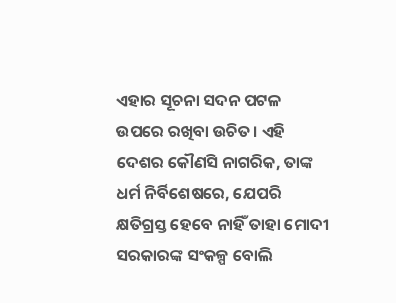ଏହାର ସୂଚନା ସଦନ ପଟଳ ଉପରେ ରଖିବା ଉଚିତ। ଏହି ଦେଶର କୌଣସି ନାଗରିକ, ତାଙ୍କ ଧର୍ମ ନିର୍ବିଶେଷରେ, ଯେପରି କ୍ଷତିଗ୍ରସ୍ତ ହେବେ ନାହିଁ ତାହା ମୋଦୀ ସରକାରଙ୍କ ସଂକଳ୍ପ ବୋଲି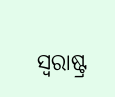ସ୍ୱରାଷ୍ଟ୍ର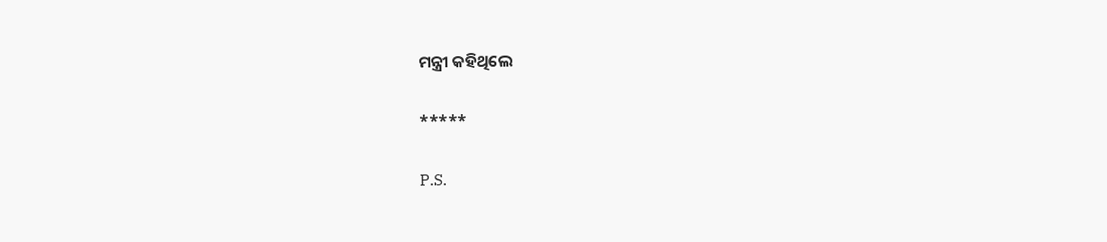ମନ୍ତ୍ରୀ କହିଥିଲେ

*****

P.S.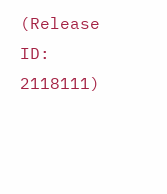(Release ID: 2118111)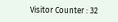Visitor Counter : 32